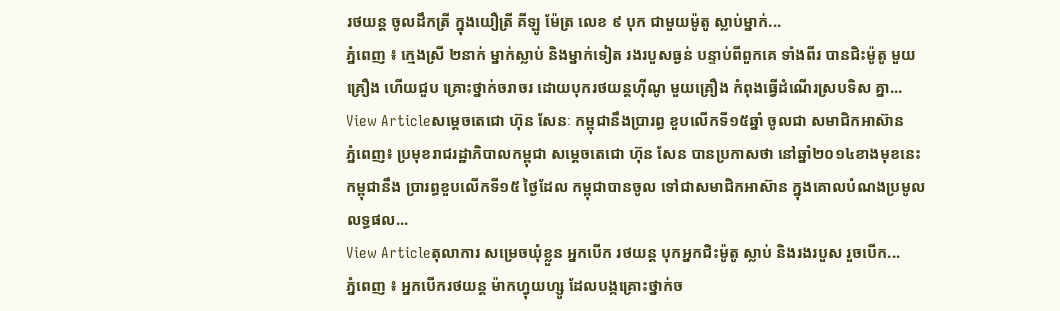រថយន្ដ ចូលដឹកត្រី ក្នុងយឿត្រី គីឡូ ម៉ែត្រ លេខ ៩ បុក ជាមួយម៉ូតូ ស្លាប់ម្នាក់...
ភ្នំពេញ ៖ ក្មេងស្រី ២នាក់ ម្នាក់ស្លាប់ និងម្នាក់ទៀត រងរបួសធ្ងន់ បន្ទាប់ពីពួកគេ ទាំងពីរ បានជិះម៉ូតូ មួយគ្រឿង ហើយជួប គ្រោះថ្នាក់ចរាចរ ដោយបុករថយន្ដហ៊ីណូ មួយគ្រឿង កំពុងធ្វើដំណើរស្របទិស គ្នា...
View Articleសម្តេចតេជោ ហ៊ុន សែនៈ កម្ពុជានឹងប្រារព្ធ ខួបលើកទី១៥ឆ្នាំ ចូលជា សមាជិកអាស៊ាន
ភ្នំពេញ៖ ប្រមុខរាជរដ្ឋាភិបាលកម្ពុជា សម្តេចតេជោ ហ៊ុន សែន បានប្រកាសថា នៅឆ្នាំ២០១៤ខាងមុខនេះ កម្ពុជានឹង ប្រារព្ធខួបលើកទី១៥ ថ្ងៃដែល កម្ពុជាបានចូល ទៅជាសមាជិកអាស៊ាន ក្នុងគោលបំណងប្រមូល លទ្ធផល...
View Articleតុលាការ សម្រេចឃុំខ្លួន អ្នកបើក រថយន្ដ បុកអ្នកជិះម៉ូតូ ស្លាប់ និងរងរបួស រួចបើក...
ភ្នំពេញ ៖ អ្នកបើករថយន្ដ ម៉ាកហ្វុយហ្សូ ដែលបង្កគ្រោះថ្នាក់ច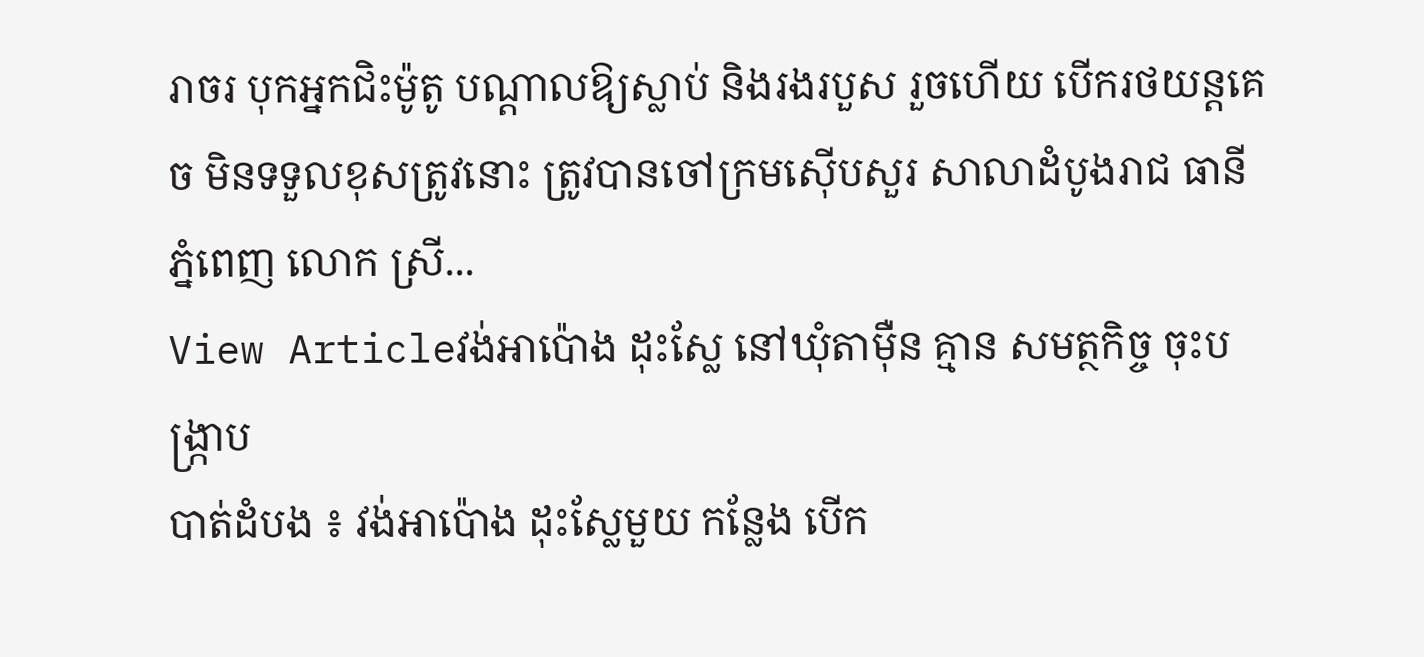រាចរ បុកអ្នកជិះម៉ូតូ បណ្ដាលឱ្យស្លាប់ និងរងរបួស រួចហើយ បើករថយន្ដគេច មិនទទួលខុសត្រូវនោះ ត្រូវបានចៅក្រមស៊ើបសួរ សាលាដំបូងរាជ ធានីភ្នំពេញ លោក ស្រី...
View Articleវង់អាប៉ោង ដុះស្លែ នៅឃុំតាម៉ឺន គ្មាន សមត្ថកិច្ច ចុះបង្ក្រាប
បាត់ដំបង ៖ វង់អាប៉ោង ដុះស្លែមួយ កន្លែង បើក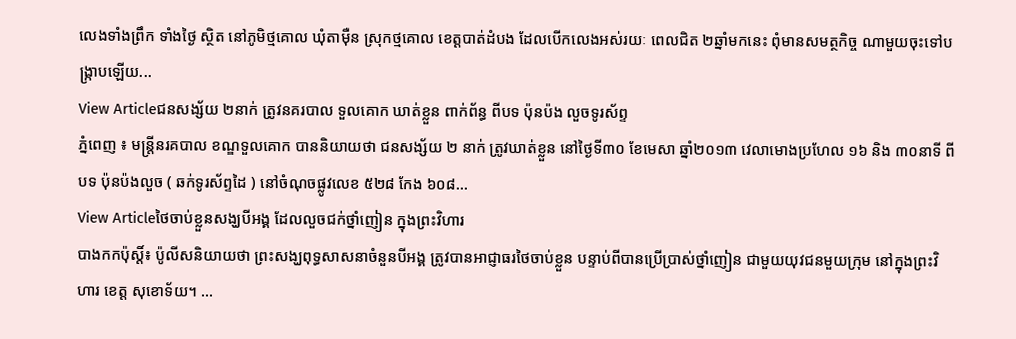លេងទាំងព្រឹក ទាំងថ្ងៃ ស្ថិត នៅភូមិថ្មគោល ឃុំតាម៉ឺន ស្រុកថ្មគោល ខេត្ដបាត់ដំបង ដែលបើកលេងអស់រយៈ ពេលជិត ២ឆ្នាំមកនេះ ពុំមានសមត្ថកិច្ច ណាមួយចុះទៅបង្ក្រាបឡើយ...
View Articleជនសង្ស័យ ២នាក់ ត្រូវនគរបាល ទួលគោក ឃាត់ខ្លួន ពាក់ព័ន្ធ ពីបទ ប៉ុនប៉ង លួចទូរស័ព្ទ
ភ្នំពេញ ៖ មន្ត្រីនរគបាល ខណ្ឌទួលគោក បាននិយាយថា ជនសង្ស័យ ២ នាក់ ត្រូវឃាត់ខ្លួន នៅថ្ងៃទី៣០ ខែមេសា ឆ្នាំ២០១៣ វេលាមោងប្រហែល ១៦ និង ៣០នាទី ពីបទ ប៉ុនប៉ងលួច ( ឆក់ទូរស័ព្ទដៃ ) នៅចំណុចផ្លូវលេខ ៥២៨ កែង ៦០៨...
View Articleថៃចាប់ខ្លួនសង្ឃបីអង្គ ដែលលួចជក់ថ្នាំញៀន ក្នុងព្រះវិហារ
បាងកកប៉ុស្តិ៍៖ ប៉ូលីសនិយាយថា ព្រះសង្ឃពុទ្ធសាសនាចំនួនបីអង្គ ត្រូវបានអាជ្ញាធរថៃចាប់ខ្លួន បន្ទាប់ពីបានប្រើប្រាស់ថ្នាំញៀន ជាមួយយុវជនមួយក្រុម នៅក្នុងព្រះវិហារ ខេត្ត សុខោទ័យ។ ...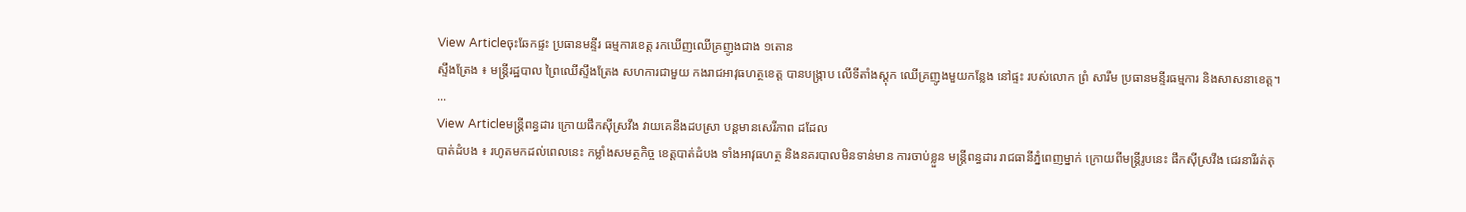View Articleចុះឆែកផ្ទះ ប្រធានមន្ទីរ ធម្មការខេត្ត រកឃើញឈើគ្រញូងជាង ១តោន
ស្ទឹងត្រែង ៖ មន្រ្តីរដ្ឋបាល ព្រៃឈើស្ទឹងត្រែង សហការជាមួយ កងរាជអាវុធហត្ថខេត្ត បានបង្រ្កាប លើទីតាំងស្តុក ឈើគ្រញូងមួយកន្លែង នៅផ្ទះ របស់លោក ព្រំ សារឹម ប្រធានមន្ទីរធម្មការ និងសាសនាខេត្ត។ ...
View Articleមន្ដ្រីពន្ធដារ ក្រោយផឹកស៊ីស្រវឹង វាយគេនឹងដបស្រា បន្ដមានសេរីភាព ដដែល
បាត់ដំបង ៖ រហូតមកដល់ពេលនេះ កម្លាំងសមត្ថកិច្ច ខេត្ដបាត់ដំបង ទាំងអាវុធហត្ថ និងនគរបាលមិនទាន់មាន ការចាប់ខ្លួន មន្ដ្រីពន្ធដារ រាជធានីភ្នំពេញម្នាក់ ក្រោយពីមន្ដ្រីរូបនេះ ផឹកស៊ីស្រវឹង ជេរនារីរត់តុ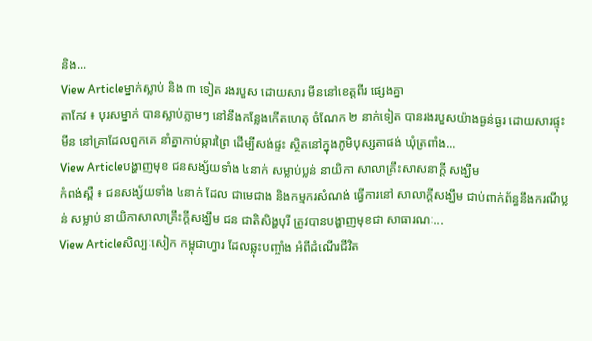និង...
View Articleម្នាក់ស្លាប់ និង ៣ ទៀត រងរបួស ដោយសារ មីននៅខេត្តពីរ ផ្សេងគ្នា
តាកែវ ៖ បុរសម្នាក់ បានស្លាប់ភ្លាមៗ នៅនឹងកន្លែងកើតហេតុ ចំណែក ២ នាក់ទៀត បានរងរបួសយ៉ាងធ្ងន់ធ្ងរ ដោយសារផ្ទុះមីន នៅគ្រាដែលពួកគេ នាំគ្នាកាប់ឆ្ការព្រៃ ដើម្បីសង់ផ្ទះ ស្ថិតនៅក្នុងភូមិបុស្សតាផង់ ឃុំត្រពាំង...
View Articleបង្ហាញមុខ ជនសង្ស័យទាំង ៤នាក់ សម្លាប់ប្លន់ នាយិកា សាលាគ្រឹះសាសនាក្ដី សង្ឃឹម
កំពង់ស្ពឺ ៖ ជនសង្ស័យទាំង ៤នាក់ ដែល ជាមេជាង និងកម្មករសំណង់ ធ្វើការនៅ សាលាក្ដីសង្ឃឹម ជាប់ពាក់ព័ន្ធនឹងករណីប្លន់ សម្លាប់ នាយិកាសាលាគ្រឹះក្ដីសង្ឃឹម ជន ជាតិសិង្ហបុរី ត្រូវបានបង្ហាញមុខជា សាធារណៈ...
View Articleសិល្បៈសៀក កម្ពុជាហ្វារ ដែលឆ្លុះបញ្ចាំង អំពីដំណើរជីវិត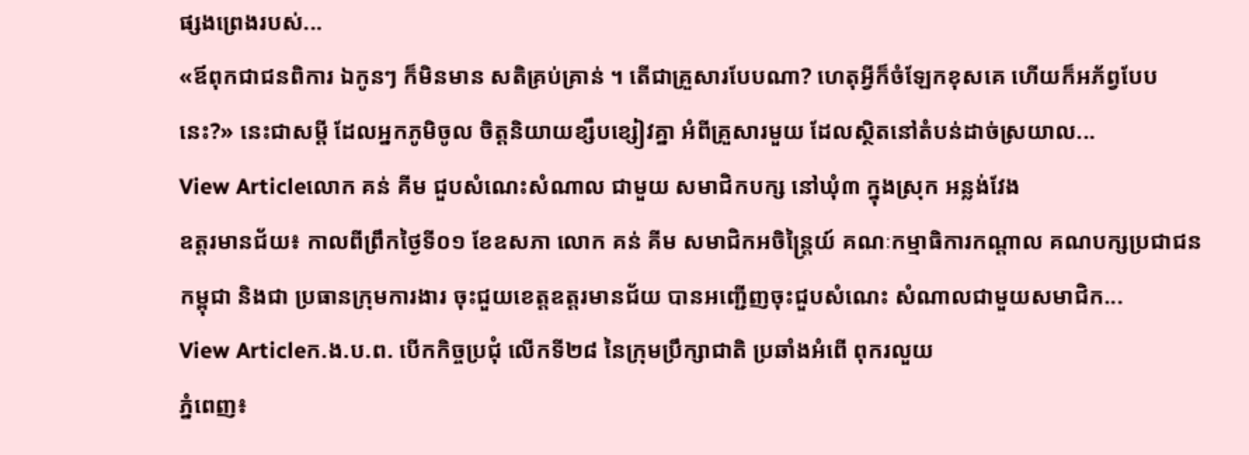ផ្សងព្រេងរបស់...
«ឪពុកជាជនពិការ ឯកូនៗ ក៏មិនមាន សតិគ្រប់គ្រាន់ ។ តើជាគ្រួសារបែបណា? ហេតុអ្វីក៏ចំឡែកខុសគេ ហើយក៏អភ័ព្វបែបនេះ?» នេះជាសម្តី ដែលអ្នកភូមិចូល ចិត្តនិយាយខ្សឹបខ្សៀវគ្នា អំពីគ្រួសារមួយ ដែលស្ថិតនៅតំបន់ដាច់ស្រយាល...
View Articleលោក គន់ គីម ជួបសំណេះសំណាល ជាមួយ សមាជិកបក្ស នៅឃុំ៣ ក្នុងស្រុក អន្លង់វែង
ឧត្តរមានជ័យ៖ កាលពីព្រឹកថ្ងៃទី០១ ខែឧសភា លោក គន់ គីម សមាជិកអចិន្រ្តៃយ៍ គណៈកម្មាធិការកណ្តាល គណបក្សប្រជាជនកម្ពុជា និងជា ប្រធានក្រុមការងារ ចុះជួយខេត្តឧត្តរមានជ័យ បានអញ្ជើញចុះជួបសំណេះ សំណាលជាមួយសមាជិក...
View Articleក.ង.ប.ព. បើកកិច្ចប្រជុំ លើកទី២៨ នៃក្រុមប្រឹក្សាជាតិ ប្រឆាំងអំពើ ពុករលួយ
ភ្នំពេញ៖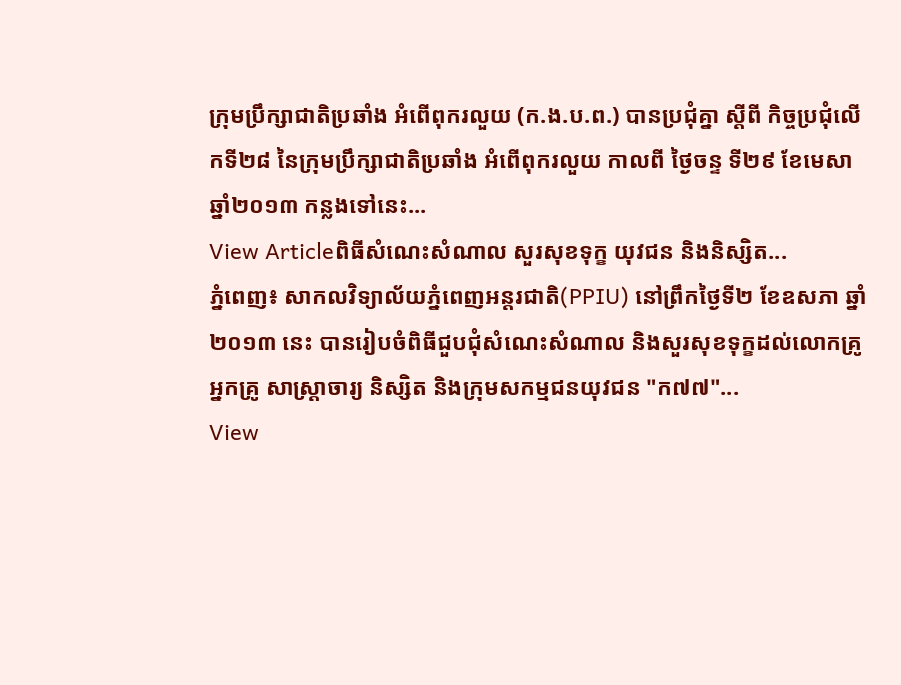ក្រុមប្រឹក្សាជាតិប្រឆាំង អំពើពុករលួយ (ក.ង.ប.ព.) បានប្រជុំគ្នា ស្តីពី កិច្ចប្រជុំលើកទី២៨ នៃក្រុមប្រឹក្សាជាតិប្រឆាំង អំពើពុករលួយ កាលពី ថ្ងៃចន្ទ ទី២៩ ខែមេសា ឆ្នាំ២០១៣ កន្លងទៅនេះ...
View Articleពិធីសំណេះសំណាល សួរសុខទុក្ខ យុវជន និងនិស្សិត...
ភ្នំពេញ៖ សាកលវិទ្យាល័យភ្នំពេញអន្តរជាតិ(PPIU) នៅព្រឹកថ្ងៃទី២ ខែឧសភា ឆ្នាំ២០១៣ នេះ បានរៀបចំពិធីជួបជុំសំណេះសំណាល និងសួរសុខទុក្ខដល់លោកគ្រូ អ្នកគ្រូ សាស្រ្តាចារ្យ និស្សិត និងក្រុមសកម្មជនយុវជន "ក៧៧"...
View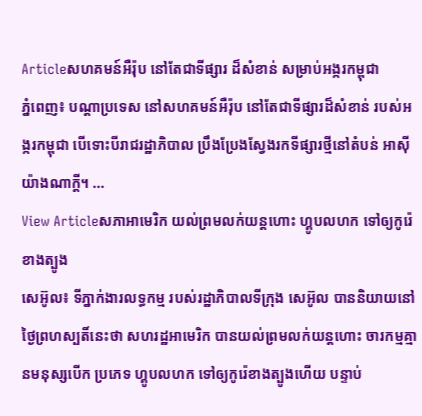Articleសហគមន៍អឺរ៉ុប នៅតែជាទីផ្សារ ដ៏សំខាន់ សម្រាប់អង្ករកម្ពុជា
ភ្នំពេញ៖ បណ្តាប្រទេស នៅសហគមន៍អឺរ៉ុប នៅតែជាទីផ្សារដ៏សំខាន់ របស់អង្ករកម្ពុជា បើទោះបីរាជរដ្ឋាភិបាល ប្រឹងប្រែងស្វែងរកទីផ្សារថ្មីនៅតំបន់ អាស៊ីយ៉ាងណាក្តី។ ...
View Articleសភាអាមេរិក យល់ព្រមលក់យន្តហោះ ហ្គូបលហក ទៅឲ្យកូរ៉េខាងត្បូង
សេអ៊ូល៖ ទីភ្នាក់ងារលទ្ធកម្ម របស់រដ្ឋាភិបាលទីកុ្រង សេអ៊ូល បាននិយាយនៅថ្ងៃព្រហស្បតិ៍នេះថា សហរដ្ឋអាមេរិក បានយល់ព្រមលក់យន្តហោះ ចារកម្មគ្មានមនុស្សបើក ប្រភេទ ហ្គូបលហក ទៅឲ្យកូរ៉េខាងត្បូងហើយ បន្ទាប់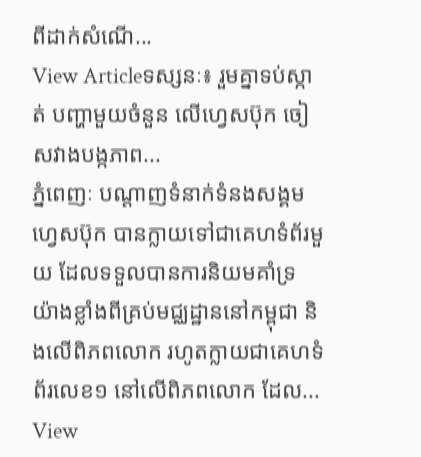ពីដាក់សំណើ...
View Articleទស្សនៈ៖ រួមគ្នាទប់ស្កាត់ បញ្ហាមួយចំនួន លើហ្វេសប៊ុក ចៀសវាងបង្កភាព...
ភ្នំពេញៈ បណ្តាញទំនាក់ទំនងសង្គមហ្វេសប៊ុក បានក្លាយទៅជាគេហទំព័រមួយ ដែលទទួលបានការនិយមគាំទ្រ យ៉ាងខ្លាំងពីគ្រប់មជ្ឈដ្ឋាននៅកម្ពុជា និងលើពិភពលោក រហូតក្លាយជាគេហទំព័រលេខ១ នៅលើពិភពលោក ដែល...
View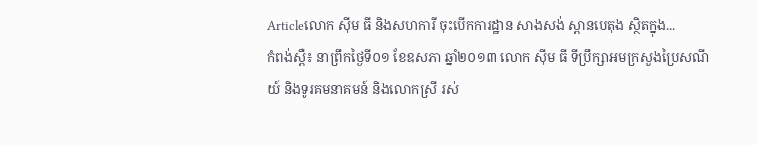Articleលោក ស៊ីម ធី និងសហការី ចុះបើកការដ្ឋាន សាងសង់ ស្ពានបេតុង ស្ថិតក្នុង...
កំពង់ស្ពឺ៖ នាព្រឹកថ្ងៃទី០១ ខែឧសភា ឆ្នាំ២០១៣ លោក ស៊ីម ធី ទីប្រឹក្សាអមក្រសួងប្រៃសណីយ៍ និងទូរគមនាគមន៍ និងលោកស្រី រស់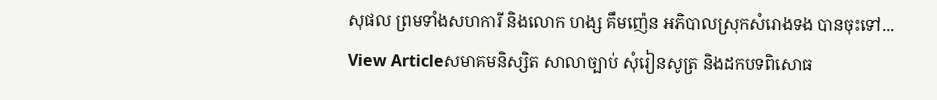សុផល ព្រមទាំងសហការី និងលោក ហង្ស គឹមញ៉េន អភិបាលស្រុកសំរោងទង បានចុះទៅ...
View Articleសមាគមនិស្សិត សាលាច្បាប់ សុំរៀនសូត្រ និងដកបទពិសោធ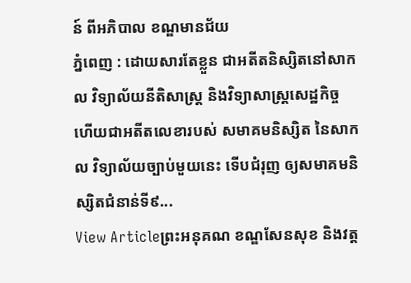ន៍ ពីអភិបាល ខណ្ឌមានជ័យ
ភ្នំពេញ : ដោយសារតែខ្លួន ជាអតីតនិស្សិតនៅសាកល វិទ្យាល័យនីតិសាស្រ្ត និងវិទ្យាសាស្រ្តសេដ្ឋកិច្ច ហើយជាអតីតលេខារបស់ សមាគមនិស្សិត នៃសាកល វិទ្យាល័យច្បាប់មួយនេះ ទើបជំរុញ ឲ្យសមាគមនិស្សិតជំនាន់ទី៩...
View Articleព្រះអនុគណ ខណ្ឌសែនសុខ និងវត្ដ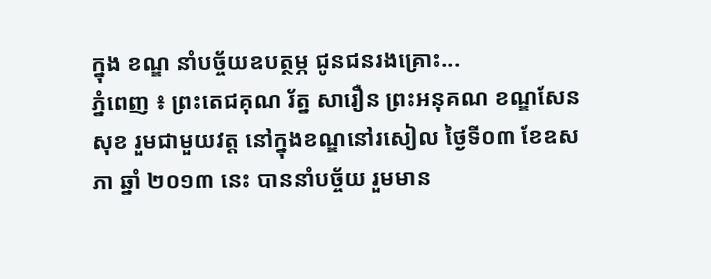ក្នុង ខណ្ឌ នាំបច្ច័យឧបត្ថម្ភ ជូនជនរងគ្រោះ...
ភ្នំពេញ ៖ ព្រះតេជគុណ រ័ត្ន សារឿន ព្រះអនុគណ ខណ្ឌសែនសុខ រួមជាមួយវត្ដ នៅក្នុងខណ្ឌនៅរសៀល ថ្ងៃទី០៣ ខែឧសភា ឆ្នាំ ២០១៣ នេះ បាននាំបច្ច័យ រួមមាន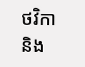ថវិកា និង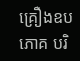គ្រឿងឧបភោគ បរិ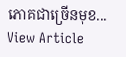ភោគជាច្រើនមុខ...
View Article